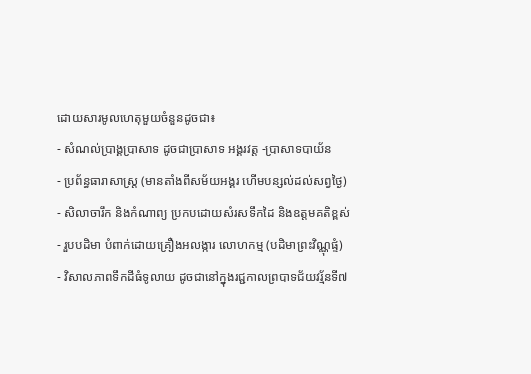ដោយសារមូលហេតុមួយចំនួនដូចជា៖
- សំណល់ប្រាង្គប្រាសាទ ដូចជាប្រាសាទ អង្គរវត្ត -ប្រាសាទបាយ័ន
- ប្រព័ន្ធធារាសាស្ត្រ (មានតាំងពីសម័យអង្គរ ហើមបន្សល់ដល់សព្វថ្ងៃ)
- សិលាចារឹក និងកំណាព្យ ប្រកបដោយសំរសទឹកដៃ និងឧត្តមគតិខ្ពស់
- រួបបដិមា បំពាក់ដោយគ្រឿងអលង្ការ លោហកម្ម (បដិមាព្រះវិណ្ណុផ្ទំ)
- វិសាលភាពទឹកដីធំទូលាយ ដូចជានៅក្នុងរជ្ជកាលព្របាទជ័យវរ្ម័នទី៧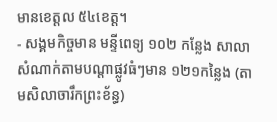មានខេត្តល ៥៤ខេត្ត។
- សង្គមកិច្ចមាន មន្ទីពេទ្យ ១០២ កន្លែង សាលាសំណាក់តាមបណ្តាផ្លូវធំៗមាន ១២១កន្លៃង (តាមសិលាចារឹកព្រះខ័ន្ធ)